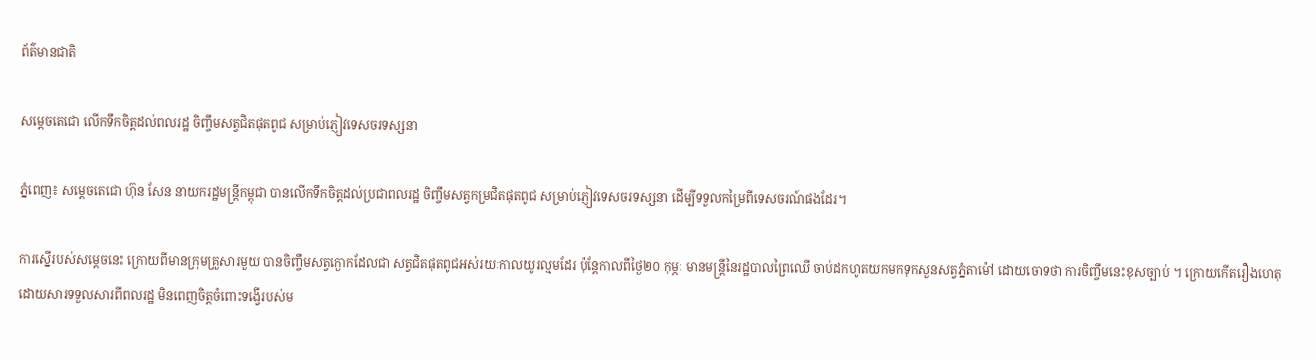ព័ត៌មានជាតិ

សម្តេចតេជោ លើកទឹកចិត្តដល់ពលរដ្ឋ ចិញ្ចឹមសត្វជិតផុតពូជ សម្រាប់ភ្ញៀវទេសចរទស្សនា

ភ្នំពេញ៖ សម្ដេចតេជោ ហ៊ុន សែន នាយករដ្ឋមន្ដ្រីកម្ពុជា បានលើកទឹកចិត្តដល់ប្រជាពលរដ្ឋ ចិញ្ចឹមសត្វកម្រជិតផុតពូជ សម្រាប់ភ្ញៀវទេសចរទស្សនា ដើម្បីទទួលកម្រៃពីទេសចរណ៍ផងដែរ។

ការស្នើរបស់សម្តេចនេះ ក្រោយពីមានក្រុមគ្រួសារមួយ បានចិញ្ចឹមសត្វក្ងោកដែលជា សត្វជិតផុតពូជអស់រយៈកាលយូរល្មមដែរ ប៉ុន្តែកាលពីថ្ងៃ២០ កុម្ភៈ មានមន្រ្តីនៃរដ្ឋបាលព្រៃឈើ ចាប់ដកហូតយកមកទុកសួនសត្វភ្នំតាម៉ៅ ដោយចោទថា ការចិញ្ចឹមនេះខុសច្បាប់ ។ ក្រោយកើតរឿងហេតុ ដោយសារទទួលសារពីពលរដ្ឋ មិនពេញចិត្តចំពោះទង្វើរបស់ម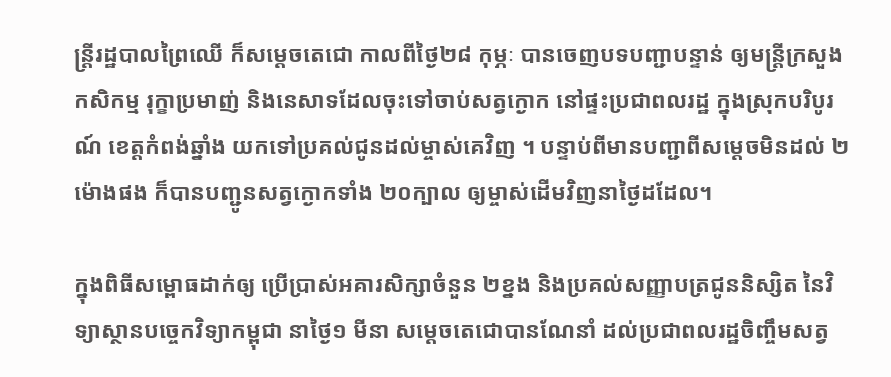ន្រ្តីរដ្ឋបាលព្រៃឈើ ក៏សម្ដេចតេជោ កាលពីថ្ងៃ២៨ កុម្ភៈ បានចេញបទបញ្ជាបន្ទាន់ ឲ្យមន្ដ្រីក្រសួងកសិកម្ម រុក្ខាប្រមាញ់ និងនេសាទដែលចុះទៅចាប់សត្វក្ងោក នៅផ្ទះប្រជាពលរដ្ឋ ក្នុងស្រុកបរិបូរណ៍ ខេត្តកំពង់ឆ្នាំង យកទៅប្រគល់ជូនដល់ម្ចាស់គេវិញ ។ បន្ទាប់ពីមានបញ្ជាពីសម្តេចមិនដល់ ២ម៉ោងផង ក៏បានបញ្ជូនសត្វក្ងោកទាំង ២០ក្បាល ឲ្យម្ចាស់ដើមវិញនាថ្ងៃដដែល។

ក្នុងពិធីសម្ពោធដាក់ឲ្យ ប្រើប្រាស់អគារសិក្សាចំនួន ២ខ្នង និងប្រគល់សញ្ញាបត្រជូននិស្សិត នៃវិទ្យាស្ថានបច្ចេកវិទ្យាកម្ពុជា នាថ្ងៃ១ មីនា សម្ដេចតេជោបានណែនាំ ដល់ប្រជាពលរដ្ឋចិញ្ចឹមសត្វ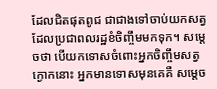ដែលជិតផុតពូជ ជាជាងទៅចាប់យកសត្វ ដែលប្រជាពលរដ្ឋខំចិញ្ចឹមមកទុក។ សម្ដេចថា បើយកទោសចំពោះអ្នកចិញ្ចឹមសត្វក្ងោកនោះ អ្នកមានទោសមុនគេគឺ សម្តេច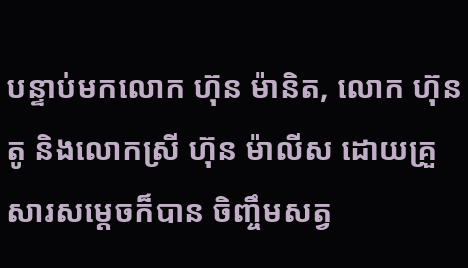បន្ទាប់មកលោក ហ៊ុន ម៉ានិត, លោក ហ៊ុន តូ និងលោកស្រី ហ៊ុន ម៉ាលីស ដោយគ្រួសារសម្តេចក៏បាន ចិញ្ចឹមសត្វ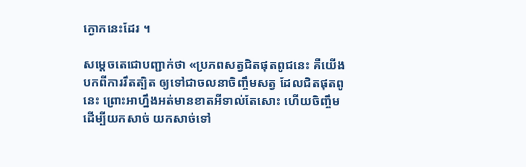ក្ងោកនេះដែរ ។

សម្ដេចតេជោបញ្ជាក់ថា «ប្រភពសត្វជិតផុតពូជនេះ គឺយើងបកពីការរឹតត្បិត ឲ្យទៅជាចលនាចិញ្ចឹមសត្វ ដែលជិតផុតពូនេះ ព្រោះអាហ្នឹងអត់មានខាតអីទាល់តែសោះ ហើយចិញ្ចឹមដើម្បីយកសាច់ យកសាច់ទៅ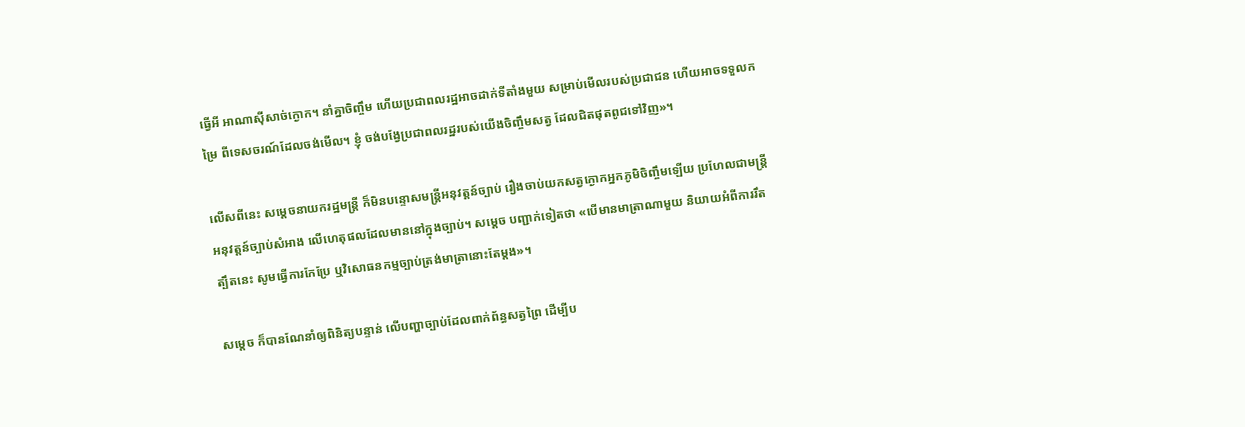ធ្វើអី អាណាស៊ីសាច់ក្ងោក។ នាំគ្នាចិញ្ចឹម ហើយប្រជាពលរដ្ឋអាចដាក់ទីតាំងមួយ សម្រាប់មើលរបស់ប្រជាជន ហើយអាចទទួលកម្រៃ ពីទេសចរណ៍ដែលចង់មើល។ ខ្ញុំ ចង់បង្វែប្រជាពលរដ្ឋរបស់យើងចិញ្ចឹមសត្វ ដែលជិតផុតពូជទៅវិញ»។

លើសពីនេះ សម្ដេចនាយករដ្ឋមន្ដ្រី ក៏មិនបន្ទោសមន្ត្រីអនុវត្តន៍ច្បាប់ រឿងចាប់យកសត្វក្ងោកអ្នកភូមិចិញ្ចឹមឡើយ ប្រហែលជាមន្ត្រីអនុវត្តន៍ច្បាប់សំអាង លើហេតុផលដែលមាននៅក្នុងច្បាប់។ សម្តេច បញ្ជាក់ទៀតថា «បើមានមាត្រាណាមួយ និយាយអំពីការរឹតត្បឹតនេះ សូមធ្វើការកែប្រែ ឬវិសោធនកម្មច្បាប់ត្រង់មាត្រានោះតែម្តង»។

សម្ដេច ក៏បានណែនាំឲ្យពិនិត្យបន្ទាន់ លើបញ្ហាច្បាប់ដែលពាក់ព័ន្ធសត្វព្រៃ ដើម្បីប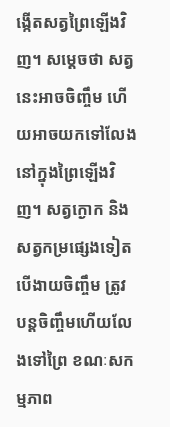ង្កើតសត្វព្រៃឡើងវិញ។ សម្ដេចថា សត្វនេះអាចចិញ្ចឹម ហើយអាចយកទៅលែងនៅក្នុងព្រៃឡើងវិញ។ សត្វក្ងោក និងសត្វកម្រផ្សេងទៀត បើងាយចិញ្ចឹម ត្រូវបន្តចិញ្ចឹមហើយលែងទៅព្រៃ ខណៈសកម្មភាព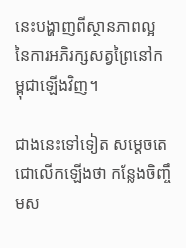នេះបង្ហាញពីស្ថានភាពល្អ នៃការអភិរក្សសត្វព្រៃនៅកម្ពុជាឡើងវិញ។

ជាងនេះទៅទៀត សម្ដេចតេជោលើកឡើងថា កន្លែងចិញ្ចឹមស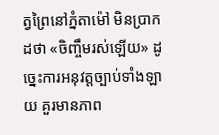ត្វព្រៃនៅភ្នំតាម៉ៅ មិនប្រាកដថា «ចិញ្ចឹមរស់ឡើយ» ដូច្នេះការអនុវត្តច្បាប់ទាំងឡាយ គួរមានភាព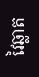វៃឆ្លាត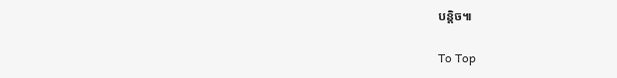បន្តិច៕

To Top